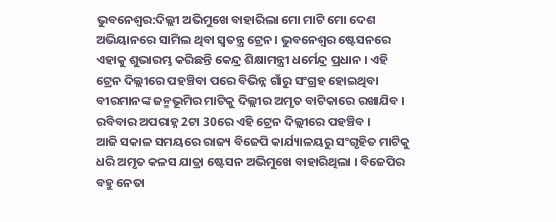ଭୁବନେଶ୍ବର:ଦିଲ୍ଲୀ ଅଭିମୁଖେ ବାହାରିଲା ମୋ ମାଟି ମୋ ଦେଶ ଅଭିୟାନରେ ସାମିଲ ଥିବା ସ୍ବତନ୍ତ୍ର ଟ୍ରେନ। ଭୁବନେଶ୍ବର ଷ୍ଟେସନରେ ଏହାକୁ ଶୁଭାରମ୍ଭ କରିଛନ୍ତି କେନ୍ଦ୍ର ଶିକ୍ଷାମନ୍ତ୍ରୀ ଧର୍ମେନ୍ଦ୍ର ପ୍ରଧାନ । ଏହି ଟ୍ରେନ ଦିଲ୍ଲୀରେ ପହଞ୍ଚିବା ପରେ ବିଭିନ୍ନ ଗାଁରୁ ସଂଗ୍ରହ ହୋଇଥିବା ବୀରମାନଙ୍କ ଜନ୍ମଭୂମିର ମାଟିକୁ ଦିଲ୍ଲୀର ଅମୃତ ବାଟିକାରେ ରଖାଯିବ । ରବିବାର ଅପରାହ୍ନ 2ଟା 30ରେ ଏହି ଟ୍ରେନ ଦିଲ୍ଲୀରେ ପହଞ୍ଚିବ ।
ଆଜି ସକାଳ ସମୟରେ ରାଜ୍ୟ ବିଜେପି କାର୍ଯ୍ୟାଳୟରୁ ସଂଗୃହିତ ମାଟିକୁ ଧରି ଅମୃତ କଳସ ଯାତ୍ରା ଷ୍ଟେସନ ଅଭିମୁଖେ ବାହାରିଥିଲା । ବିଜେପିର ବହୁ ନେତା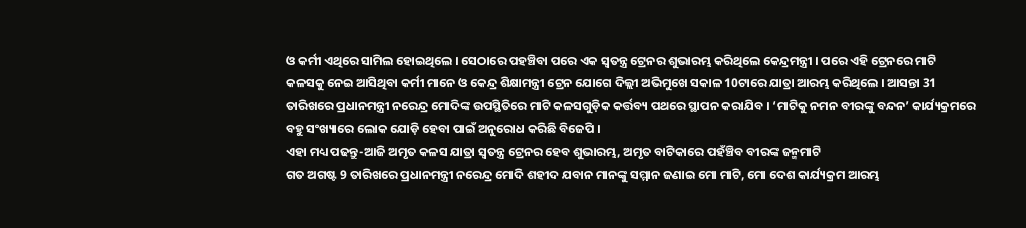ଓ କର୍ମୀ ଏଥିରେ ସାମିଲ ହୋଇଥିଲେ । ସେଠାରେ ପହଞ୍ଚିବା ପରେ ଏକ ସ୍ବତନ୍ତ୍ର ଟ୍ରେନର ଶୁଭାରମ୍ଭ କରିଥିଲେ କେନ୍ଦ୍ରମନ୍ତ୍ରୀ । ପରେ ଏହି ଟ୍ରେନରେ ମାଟି କଳସକୁ ନେଇ ଆସିଥିବା କର୍ମୀ ମାନେ ଓ କେନ୍ଦ୍ର ଶିକ୍ଷାମନ୍ତ୍ରୀ ଟ୍ରେନ ଯୋଗେ ଦିଲ୍ଲୀ ଅଭିମୁଖେ ସକାଳ 10ଟାରେ ଯାତ୍ରା ଆରମ୍ଭ କରିଥିଲେ । ଆସନ୍ତା 31 ତାରିଖରେ ପ୍ରଧାନମନ୍ତ୍ରୀ ନରେନ୍ଦ୍ର ମୋଦିଙ୍କ ଉପସ୍ଥିତିରେ ମାଟି କଳସଗୁଡ଼ିକ କର୍ତ୍ତବ୍ୟ ପଥରେ ସ୍ଥାପନ କରାଯିବ । ‘ମାଟିକୁ ନମନ ବୀରଙ୍କୁ ବନ୍ଦନ’ କାର୍ଯ୍ୟକ୍ରମରେ ବହୁ ସଂଖ୍ୟାରେ ଲୋକ ଯୋଡ଼ି ହେବା ପାଇଁ ଅନୁରୋଧ କରିଛି ବିଜେପି ।
ଏହା ମଧ୍ୟ ପଢନ୍ତୁ-ଆଜି ଅମୃତ କଳସ ଯାତ୍ରା ସ୍ୱତନ୍ତ୍ର ଟ୍ରେନର ହେବ ଶୁଭାରମ୍ଭ, ଅମୃତ ବାଟିକାରେ ପହଁଞ୍ଚିବ ବୀରଙ୍କ ଜନ୍ମମାଟି
ଗତ ଅଗଷ୍ଟ 9 ତାରିଖରେ ପ୍ରଧାନମନ୍ତ୍ରୀ ନରେନ୍ଦ୍ର ମୋଦି ଶହୀଦ ଯବାନ ମାନଙ୍କୁ ସମ୍ମାନ ଜଣାଇ ମୋ ମାଟି, ମୋ ଦେଶ କାର୍ଯ୍ୟକ୍ରମ ଆରମ୍ଭ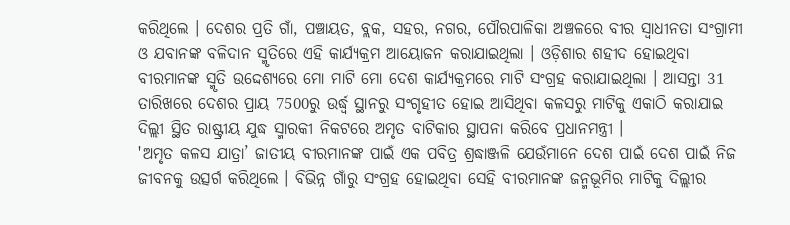କରିଥିଲେ । ଦେଶର ପ୍ରତି ଗାଁ, ପଞ୍ଚାୟତ, ବ୍ଲକ, ସହର, ନଗର, ପୌରପାଳିକା ଅଞ୍ଚଳରେ ବୀର ସ୍ୱାଧୀନତା ସଂଗ୍ରାମୀ ଓ ଯବାନଙ୍କ ବଳିଦାନ ସ୍ମୃତିରେ ଏହି କାର୍ଯ୍ୟକ୍ରମ ଆୟୋଜନ କରାଯାଇଥିଲା । ଓଡ଼ିଶାର ଶହୀଦ ହୋଇଥିବା ବୀରମାନଙ୍କ ସ୍ମୃତି ଉଦ୍ଦେଶ୍ୟରେ ମୋ ମାଟି ମୋ ଦେଶ କାର୍ଯ୍ୟକ୍ରମରେ ମାଟି ସଂଗ୍ରହ କରାଯାଇଥିଲା । ଆସନ୍ତା 31 ତାରିଖରେ ଦେଶର ପ୍ରାୟ 7500ରୁ ଉର୍ଦ୍ଧ୍ବ ସ୍ଥାନରୁ ସଂଗୃହୀତ ହୋଇ ଆସିଥିବା କଳସରୁ ମାଟିକୁ ଏକାଠି କରାଯାଇ ଦିଲ୍ଲୀ ସ୍ଥିତ ରାଷ୍ଟ୍ରୀୟ ଯୁଦ୍ଧ ସ୍ମାରକୀ ନିକଟରେ ଅମୃତ ବାଟିକାର ସ୍ଥାପନା କରିବେ ପ୍ରଧାନମନ୍ତ୍ରୀ ।
'ଅମୃତ କଳସ ଯାତ୍ରା’ ଜାତୀୟ ବୀରମାନଙ୍କ ପାଇଁ ଏକ ପବିତ୍ର ଶ୍ରଦ୍ଧାଞ୍ଜଳି ଯେଉଁମାନେ ଦେଶ ପାଇଁ ଦେଶ ପାଇଁ ନିଜ ଜୀବନକୁ ଉତ୍ସର୍ଗ କରିଥିଲେ । ବିଭିନ୍ନ ଗାଁରୁ ସଂଗ୍ରହ ହୋଇଥିବା ସେହି ବୀରମାନଙ୍କ ଜନ୍ମଭୂମିର ମାଟିକୁ ଦିଲ୍ଲୀର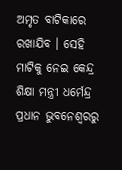ଅମୃତ ବାଟିକାରେ ରଖାଯିବ । ସେହି ମାଟିକୁ ନେଇ କେନ୍ଦ୍ର ଶିକ୍ଷା ମନ୍ତ୍ରୀ ଧର୍ମେନ୍ଦ୍ର ପ୍ରଧାନ ଭୁବନେଶ୍ୱରରୁ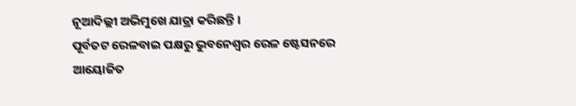ନୂଆଦିଲ୍ଲୀ ଅଭିମୁଖେ ଯାତ୍ରା କରିଛନ୍ତି ।
ପୂର୍ବତଟ ରେଳବାଇ ପକ୍ଷରୁ ଭୁବନେଶ୍ବର ରେଳ ଷ୍ଟେସନରେ ଆୟୋଜିତ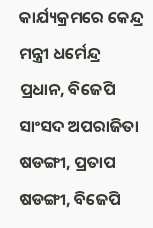କାର୍ଯ୍ୟକ୍ରମରେ କେନ୍ଦ୍ର ମନ୍ତ୍ରୀ ଧର୍ମେନ୍ଦ୍ର ପ୍ରଧାନ, ବିଜେପି ସାଂସଦ ଅପରାଜିତା ଷଡଙ୍ଗୀ, ପ୍ରତାପ ଷଡଙ୍ଗୀ, ବିଜେପି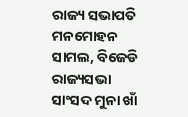ରାଜ୍ୟ ସଭାପତି ମନମୋହନ ସାମଲ, ବିଜେଡି ରାଜ୍ୟସଭା ସାଂସଦ ମୁନା ଖାଁ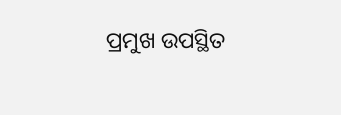ପ୍ରମୁଖ ଉପସ୍ଥିତ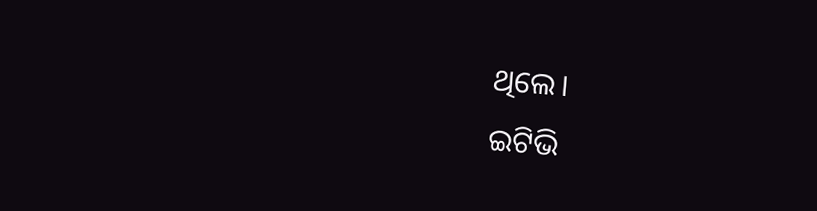ଥିଲେ।
ଇଟିଭି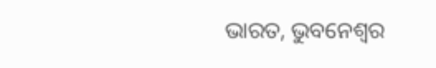ଭାରତ, ଭୁବନେଶ୍ବର